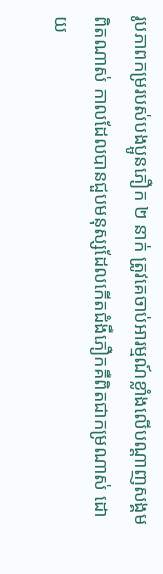រូបភាពកម្ររបស់បងប្អូនភឿក ២ នាក់ ត្រូវគេចាប់អារម្មណ៍ខ្លាំងលើបណ្ដាញសង្គម
ពិតណាស់ កាលដែលបានជួបមនុស្សដែលកើតជំងឺភឿកគឺពិតជាកម្រណាស់ ដោយ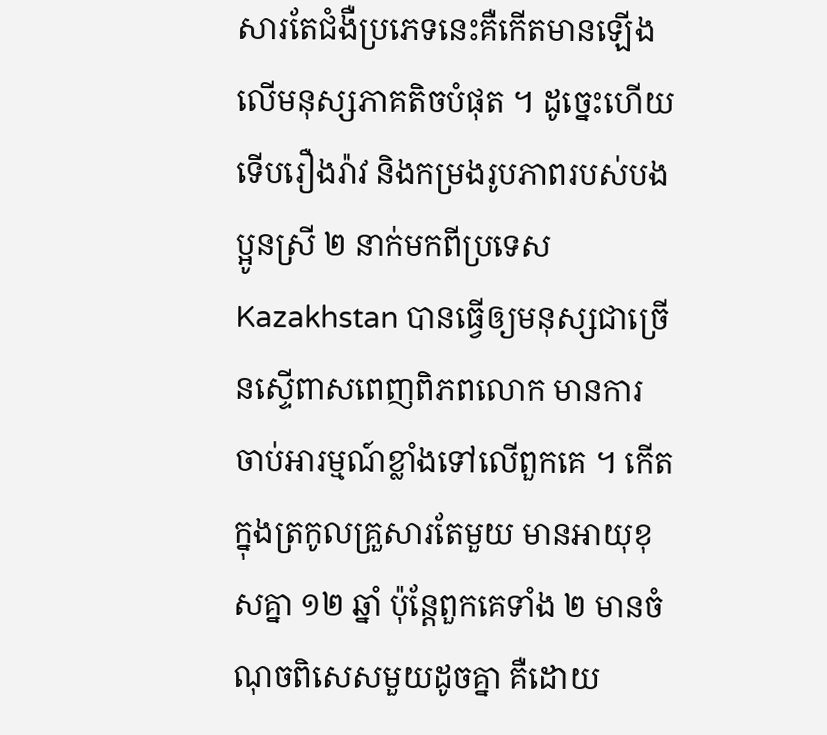សារតែជំងឺប្រភេទនេះគឺកើតមានឡើងលើមនុស្សភាគតិចបំផុត ។ ដូច្នេះហើយទើបរឿងរ៉ាវ និងកម្រងរូបភាពរបស់បងប្អូនស្រី ២ នាក់មកពីប្រទេស Kazakhstan បានធ្វើឲ្យមនុស្សជាច្រើនស្ទើពាសពេញពិភពលោក មានការចាប់អារម្មណ៍ខ្លាំងទៅលើពួកគេ ។ កើតក្នុងត្រកូលគ្រួសារតែមួយ មានអាយុខុសគ្នា ១២ ឆ្នាំ ប៉ុន្តែពួកគេទាំង ២ មានចំណុចពិសេសមួយដូចគ្នា គឺដោយ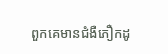ពួកគេមានជំងឺភឿកដូ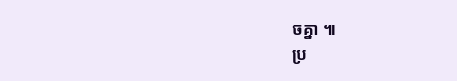ចគ្នា ៕
ប្រ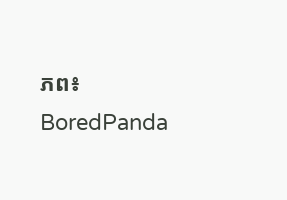ភព៖ BoredPanda